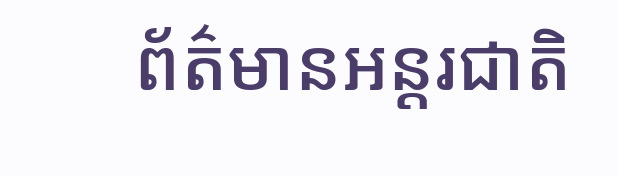ព័ត៌មានអន្តរជាតិ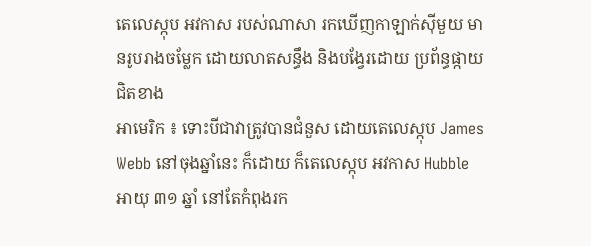តេលេស្កុប អវកាស របស់ណាសា រកឃើញកាឡាក់ស៊ីមួយ មានរូបរាងចម្លែក ដោយលាតសន្ធឹង និងបង្វែរដោយ ប្រព័ន្ធផ្កាយជិតខាង
អាមេរិក ៖ ទោះបីជាវាត្រូវបានជំនួស ដោយតេលេស្កុប James Webb នៅចុងឆ្នាំនេះ ក៏ដោយ ក៏តេលេស្កុប អវកាស Hubble អាយុ ៣១ ឆ្នាំ នៅតែកំពុងរក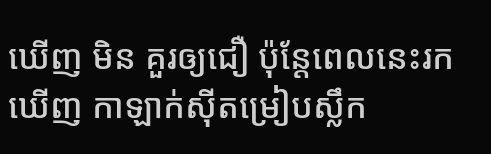ឃើញ មិន គួរឲ្យជឿ ប៉ុន្តែពេលនេះរកឃើញ កាឡាក់ស៊ីតម្រៀបស្លឹក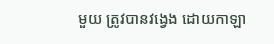មួយ ត្រូវបានវង្វេង ដោយកាឡា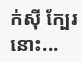ក់ស៊ី ក្បែរនោះ...